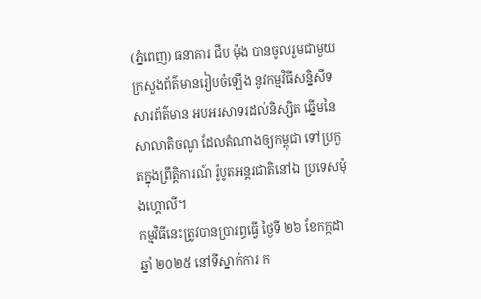(ភ្នំពេញ) ធនាគារ ជីប ម៉ុង បានចូលរួមជាមួយ ក្រសួងព័ត៌មានរៀបចំឡើង នូវកម្មវិធីសន្និសីទសារព័ត៌មាន អបអរសាទរដល់និស្សិត ឆ្នើមនៃសាលាតិចណូ ដែលតំណាងឲ្យកម្ពុជា ទៅប្រកួតក្នុងព្រឹត្តិការណ៍ រ៉ូបូតអន្តរជាតិនៅឯ ប្រទេសម៉ុងហ្គោលី។
កម្មវិធីនេះត្រូវបានប្រារព្ធធ្វើ ថ្ងៃទី ២៦ ខែកក្កដា ឆ្នាំ ២០២៥ នៅទីស្នាក់ការ ក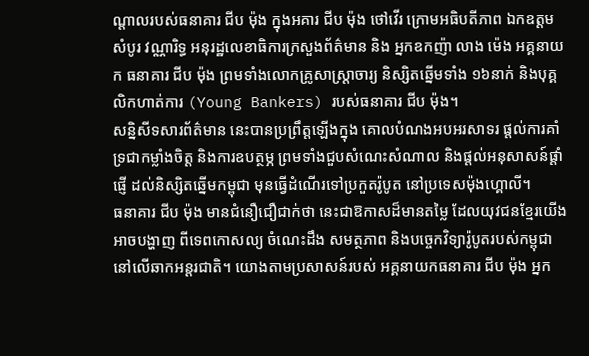ណ្តាលរបស់ធនាគារ ជីប ម៉ុង ក្នុងអគារ ជីប ម៉ុង ថៅវើរ ក្រោមអធិបតីភាព ឯកឧត្តម សំបូរ វណ្ណារិទ្ធ អនុរដ្ឋលេខាធិការក្រសួងព័ត៌មាន និង អ្នកឧកញ៉ា លាង ម៉េង អគ្គនាយក ធនាគារ ជីប ម៉ុង ព្រមទាំងលោកគ្រូសាស្ត្រាចារ្យ និស្សិតឆ្នើមទាំង ១៦នាក់ និងបុគ្គលិកហាត់ការ (Young Bankers) របស់ធនាគារ ជីប ម៉ុង។
សន្និសីទសារព័ត៌មាន នេះបានប្រព្រឹត្តឡើងក្នុង គោលបំណងអបអរសាទរ ផ្តល់ការគាំទ្រជាកម្លាំងចិត្ត និងការឧបត្ថម្ភ ព្រមទាំងជួបសំណេះសំណាល និងផ្តល់អនុសាសន៍ផ្តាំផ្ញើ ដល់និស្សិតឆ្នើមកម្ពុជា មុនធ្វើដំណើរទៅប្រកួតរ៉ូបូត នៅប្រទេសម៉ុងហ្គោលី។
ធនាគារ ជីប ម៉ុង មានជំនឿជឿជាក់ថា នេះជាឱកាសដ៏មានតម្លៃ ដែលយុវជនខ្មែរយើងអាចបង្ហាញ ពីទេពកោសល្យ ចំណេះដឹង សមត្ថភាព និងបច្ចេកវិទ្យារ៉ូបូតរបស់កម្ពុជា នៅលើឆាកអន្តរជាតិ។ យោងតាមប្រសាសន៍របស់ អគ្គនាយកធនាគារ ជីប ម៉ុង អ្នក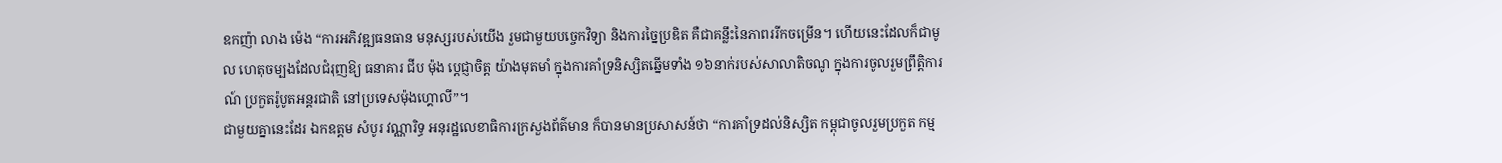ឧកញ៉ា លាង ម៉េង “ការអភិវឌ្ឍធនធាន មនុស្សរបស់យើង រួមជាមួយបច្ចេកវិទ្យា និងការច្នៃប្រឌិត គឺជាគន្លឹះនៃភាពររីកចម្រើន។ ហើយនេះដែលក៏ជាមូល ហេតុចម្បងដែលជំរុញឱ្យ ធនាគារ ជីប ម៉ុង ប្ដេជ្ញាចិត្ត យ៉ាងមុតមាំ ក្នុងការគាំទ្រនិស្សិតឆ្នើមទាំង ១៦នាក់របស់សាលាតិចណូ ក្នុងការចូលរួមព្រឹត្តិការណ៍ ប្រកួតរ៉ូបូតអន្តរជាតិ នៅប្រទេសម៉ុងហ្គោលី”។
ជាមួយគ្នានេះដែរ ឯកឧត្តម សំបូរ វណ្ណារិទ្ធ អនុរដ្ឋលេខាធិការក្រសួងព័ត៌មាន ក៏បានមានប្រសាសន៍ថា “ការគាំទ្រដល់និស្សិត កម្ពុជាចូលរួមប្រកួត កម្ម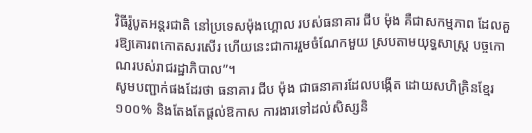វិធីរ៉ូបូតអន្តរជាតិ នៅប្រទេសម៉ុងហ្គោល របស់ធនាគារ ជីប ម៉ុង គឺជាសកម្មភាព ដែលគួរឱ្យគោរពកោតសរសើរ ហើយនេះជាការរួមចំណែកមួយ ស្របតាមយុទ្ធសាស្ត្រ បច្ចកោណរបស់រាជរដ្ឋាភិបាល”។
សូមបញ្ជាក់ផងដែរថា ធនាគារ ជីប ម៉ុង ជាធនាគារដែលបង្កើត ដោយសហិគ្រិនខ្មែរ ១០០% និងតែងតែផ្តល់ឱកាស ការងារទៅដល់សិស្សនិ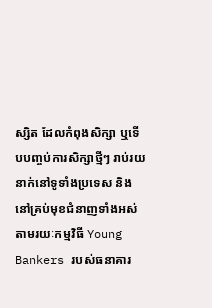ស្សិត ដែលកំពុងសិក្សា ឬទើបបញ្ចប់ការសិក្សាថ្មីៗ រាប់រយនាក់នៅទូទាំងប្រទេស និងនៅគ្រប់មុខជំនាញទាំងអស់ តាមរយៈកម្មវិធី Young Bankers របស់ធនាគារ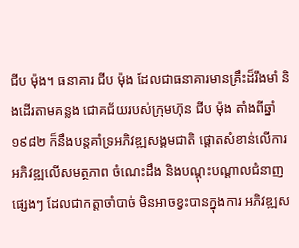ជីប ម៉ុង។ ធនាគារ ជីប ម៉ុង ដែលជាធនាគារមានគ្រឹះដ៏រឹងមាំ និងដើរតាមគន្លង ជោគជ័យរបស់ក្រុមហ៊ុន ជីប ម៉ុង តាំងពីឆ្នាំ១៩៨២ ក៏នឹងបន្តគាំទ្រអភិវឌ្ឍសង្គមជាតិ ផ្ដោតសំខាន់លើការ អភិវឌ្ឍលើសមត្ថភាព ចំណេះដឹង និងបណ្តុះបណ្តាលជំនាញផ្សេងៗ ដែលជាកត្តាចាំបាច់ មិនអាចខ្វះបានក្នុងការ អភិវឌ្ឍស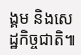ង្គម និងសេដ្ឋកិច្ចជាតិ៕